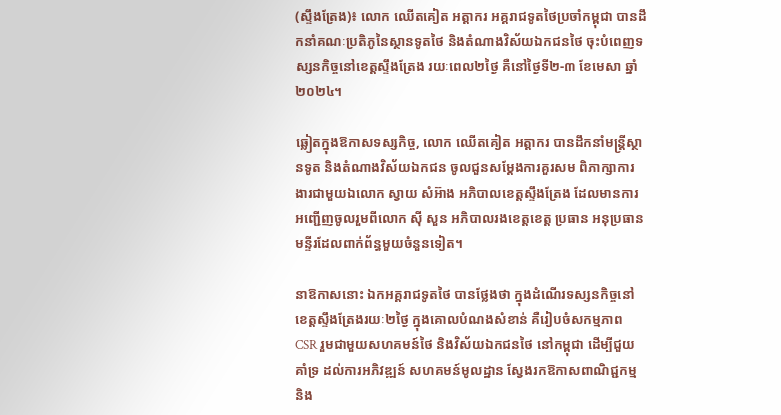(ស្ទឹងត្រែង)៖ លោក ឈើតគៀត អត្តាករ អគ្គរាជទូតថៃប្រចាំកម្ពុជា បានដឹកនាំគណៈប្រតិភូនៃស្ថានទូតថៃ និងតំណាងវិស័យឯកជនថៃ ចុះបំពេញទស្សនកិច្ចនៅខេត្តស្ទឹងត្រែង រយៈពេល២ថ្ងៃ គឺនៅថ្ងៃទី២-៣ ខែមេសា ឆ្នាំ២០២៤។

ឆ្លៀតក្នុងឱកាសទស្សកិច្ច, លោក ឈើតគៀត អត្តាករ បានដឹកនាំមន្រ្តីស្ថានទូត និងតំណាងវិស័យឯកជន ចូលជួនសម្តែងការគួរសម ពិភាក្សាការងារជាមួយឯលោក ស្វាយ សំអ៊ាង អភិបាលខេត្តស្ទឹងត្រែង ដែលមានការអញ្ជើញចូលរួមពីលោក ស៊ី សួន អភិបាលរងខេត្តខេត្ត ប្រធាន អនុប្រធានមន្ទីរដែលពាក់ព័ន្ធមួយចំនួនទៀត។

នាឱកាសនោះ ឯកអគ្គរាជទូតថៃ បានថ្លែងថា ក្នុងដំណើរទស្សនកិច្ចនៅខេត្តស្ទឹងត្រែងរយៈ២ថ្ងៃ ក្នុងគោលបំណងសំខាន់ គឺរៀបចំសកម្មភាព CSR រួមជាមួយសហគមន៍ថៃ និងវិស័យឯកជនថៃ នៅកម្ពុជា ដើម្បីជួយគាំទ្រ ដល់ការអភិវឌ្ឍន៍ សហគមន៍មូលដ្ឋាន ស្វែងរកឱកាសពាណិជ្ជកម្ម និង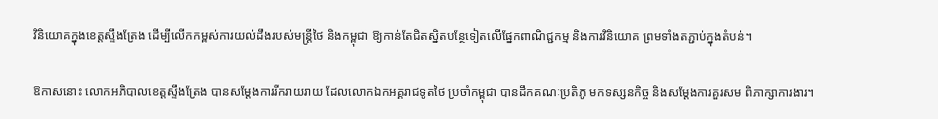វិនិយោគក្នុងខេត្តស្ទឹងត្រែង ដើម្បីលើកកម្ពស់ការយល់ដឹងរបស់មន្រ្តីថៃ និងកម្ពុជា ឱ្យកាន់តែជិតស្និតបន្ថែទៀតលើផ្នែកពាណិជ្ជកម្ម និងការវិនិយោគ ព្រមទាំងតភ្ជាប់ក្នុងតំបន់។

ឱកាសនោះ លោកអភិបាលខេត្តស្ទឹងត្រែង បានសម្តែងការរីករាយរាយ ដែលលោកឯកអគ្គរាជទូតថៃ ប្រចាំកម្ពុជា បានដឹកគណៈប្រតិភូ មកទស្សនកិច្ច និងសម្តែងការគួរសម ពិភាក្សាការងារ។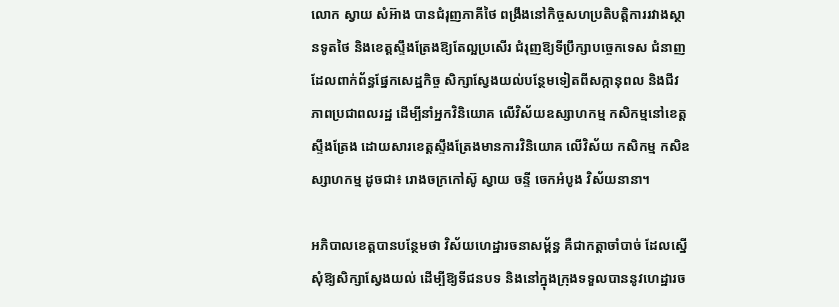លោក ស្វាយ សំអ៊ាង បានជំរុញភាគីថៃ ពង្រឹងនៅកិច្ចសហប្រតិបត្តិការរវាងស្ថានទូតថៃ និងខេត្តស្ទឹងត្រែងឱ្យតែល្អប្រសើរ ជំរុញឱ្យទីប្រឹក្សាបច្ចេកទេស ជំនាញដែលពាក់ព័ន្ធផ្នែកសេដ្ឋកិច្ច សិក្សាស្វែងយល់បន្ថែមទៀតពីសក្កានុពល និងជីវភាពប្រជាពលរដ្ឋ ដើម្បីនាំអ្នកវិនិយោគ លើវិស័យឧស្សាហកម្ម កសិកម្មនៅខេត្តស្ទឹងត្រែង ដោយសារខេត្តស្ទឹងត្រែងមានការវិនិយោគ លើវិស័យ កសិកម្ម កសិឧស្សាហកម្ម ដូចជា៖ រោងចក្រកៅស៊ូ ស្វាយ ចន្ទី ចេកអំបូង វិស័យនានា។

អភិបាលខេត្តបានបន្ថែមថា វិស័យហេដ្ឋារចនាសម្ព័ន្ធ គឺជាកត្តាចាំបាច់ ដែលស្នើសុំឱ្យសិក្សាស្វែងយល់ ដើម្បីឱ្យទីជនបទ និងនៅក្នុងក្រុងទទួលបាននូវហេដ្ឋារច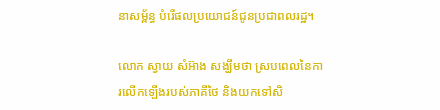នាសម្ព័ន្ធ បំរើផលប្រយោជន៍ជូនប្រជាពលរដ្ឋ។

លោក ស្វាយ សំអ៊ាង សង្ឃឹមថា ស្របពេលនៃការលើកឡើងរបស់ភាគីថៃ និងយកទៅសិ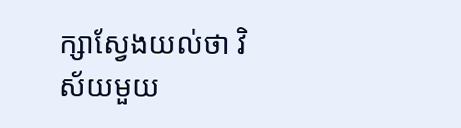ក្សាស្វែងយល់ថា វិស័យមួយ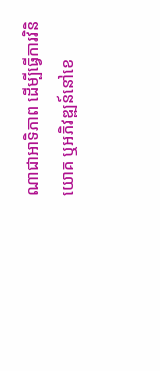ណាជាអាទិភាព ដើម្បីធ្វើការវិនិយោគ ឬអភិវឌ្ឍន៍នៅខេ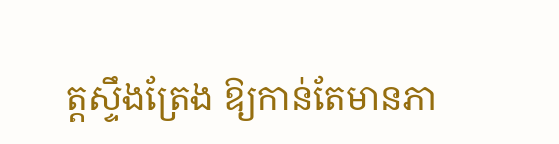ត្តស្ទឹងត្រែង ឱ្យកាន់តែមានភា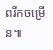ពរីកចម្រើន៕